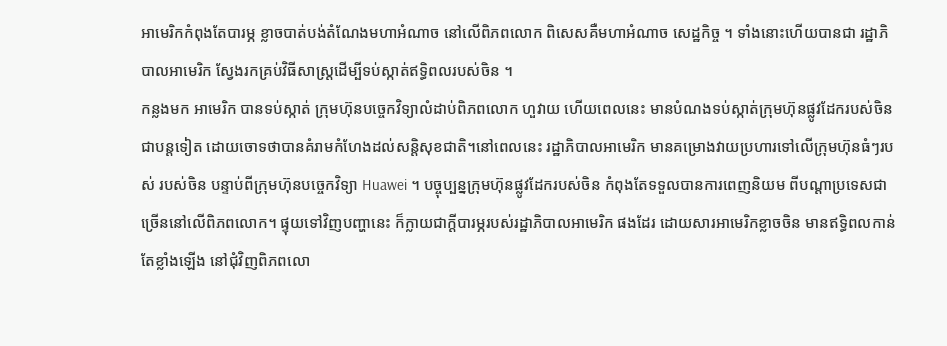អាមេរិកកំពុងតែបារម្ភ ខ្លាចបាត់បង់តំណែងមហាអំណាច នៅលើពិភពលោក ពិសេសគឺមហាអំណាច សេដ្ឋកិច្ច ។ ទាំងនោះហើយបានជា រដ្ឋាភិបាលអាមេរិក ស្វែងរកគ្រប់វិធីសាស្ត្រដើម្បីទប់ស្កាត់ឥទ្ធិពលរបស់ចិន ។
កន្លងមក អាមេរិក បានទប់ស្កាត់ ក្រុមហ៊ុនបច្ចេកវិទ្យាលំដាប់ពិភពលោក ហួវាយ ហើយពេលនេះ មានបំណងទប់ស្កាត់ក្រុមហ៊ុនផ្លូវដែករបស់ចិន ជាបន្តទៀត ដោយចោទថាបានគំរាមកំហែងដល់សន្តិសុខជាតិ។នៅពេលនេះ រដ្ឋាភិបាលអាមេរិក មានគម្រោងវាយប្រហារទៅលើក្រុមហ៊ុនធំៗរបស់ របស់ចិន បន្ទាប់ពីក្រុមហ៊ុនបច្ចេកវិទ្យា Huawei ។ បច្ចុប្បន្នក្រុមហ៊ុនផ្លូវដែករបស់ចិន កំពុងតែទទួលបានការពេញនិយម ពីបណ្ដាប្រទេសជាច្រើននៅលើពិភពលោក។ ផ្ទុយទៅវិញបញ្ហានេះ ក៏ក្លាយជាក្តីបារម្ភរបស់រដ្ឋាភិបាលអាមេរិក ផងដែរ ដោយសារអាមេរិកខ្លាចចិន មានឥទ្ធិពលកាន់តែខ្លាំងឡើង នៅជុំវិញពិភពលោ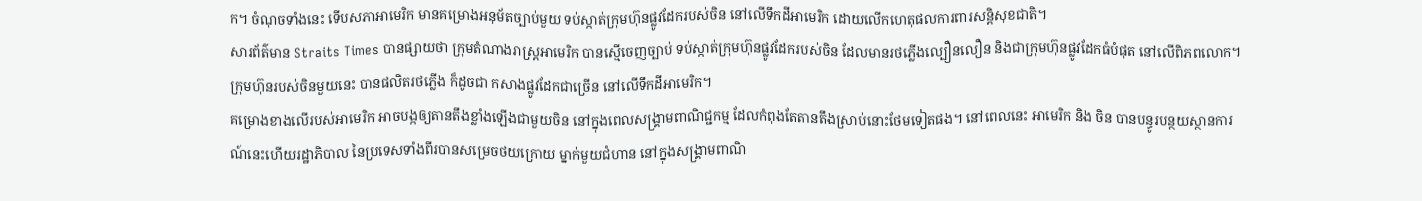ក។ ចំណុចទាំងនេះ ទើបសភាអាមេរិក មានគម្រោងអនុម័តច្បាប់មួយ ទប់ស្កាត់ក្រុមហ៊ុនផ្លូវដែករបស់ចិន នៅលើទឹកដីអាមេរិក ដោយលើកហេតុផលការពារសន្តិសុខជាតិ។
សារព័ត៌មាន Straits Times បានផ្សាយថា ក្រុមតំណាងរាស្ត្រអាមេរិក បានស្មើចេញច្បាប់ ទប់ស្កាត់ក្រុមហ៊ុនផ្លូវដែករបស់ចិន ដែលមានរថភ្លើងល្បឿនលឿន និងជាក្រុមហ៊ុនផ្លូវដែកធំបំផុត នៅលើពិភពលោក។ ក្រុមហ៊ុនរបស់ចិនមួយនេះ បានផលិតរថភ្លើង ក៏ដូចជា កសាងផ្លូវដែកជាច្រើន នៅលើទឹកដីអាមេរិក។
គម្រោងខាងលើរបស់អាមេរិក អាចបង្កឲ្យតានតឹងខ្លាំងឡើងជាមួយចិន នៅក្នុងពេលសង្រ្គាមពាណិជ្ជកម្ម ដែលកំពុងតែតានតឹងស្រាប់នោះថែមទៀតផង។ នៅពេលនេះ អាមេរិក និង ចិន បានបន្ធូរបន្ថយស្ថានការណ៍នេះហើយរដ្ឋាភិបាល នៃប្រទេសទាំងពីរបានសម្រេចថយក្រោយ ម្នាក់មួយជំហាន នៅក្នុងសង្គ្រាមពាណិ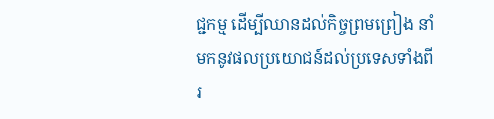ជ្ជកម្ម ដើម្បីឈានដល់កិច្ចព្រមព្រៀង នាំមកនូវផលប្រយោជន៍ដល់ប្រទេសទាំងពីរ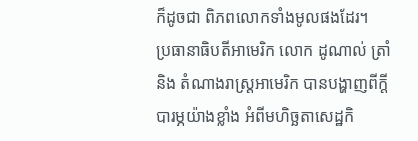ក៏ដូចជា ពិភពលោកទាំងមូលផងដែរ។
ប្រធានាធិបតីអាមេរិក លោក ដូណាល់ ត្រាំ និង តំណាងរាស្ត្រអាមេរិក បានបង្ហាញពីក្តីបារម្ភយ៉ាងខ្លាំង អំពីមហិច្ឆតាសេដ្ឋកិ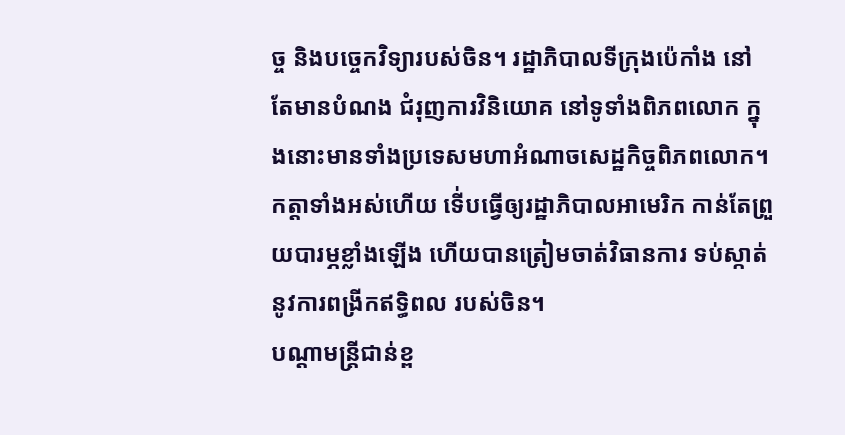ច្ច និងបច្ចេកវិទ្យារបស់ចិន។ រដ្ឋាភិបាលទីក្រុងប៉េកាំង នៅតែមានបំណង ជំរុញការវិនិយោគ នៅទូទាំងពិភពលោក ក្នុងនោះមានទាំងប្រទេសមហាអំណាចសេដ្ឋកិច្ចពិភពលោក។ កត្តាទាំងអស់ហើយ ទើ់បធ្វើឲ្យរដ្ឋាភិបាលអាមេរិក កាន់តែព្រួយបារម្ភខ្លាំងឡើង ហើយបានត្រៀមចាត់វិធានការ ទប់ស្កាត់នូវការពង្រីកឥទ្ធិពល របស់ចិន។
បណ្ដាមន្ត្រីជាន់ខ្ព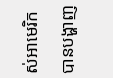ស់អាមេរិក បានបង្ហាញ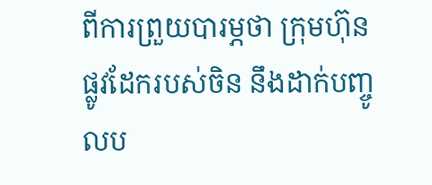ពីការព្រួយបារម្ភថា ក្រុមហ៊ុនផ្លូវដែករបស់ចិន នឹងដាក់បញ្ចូលប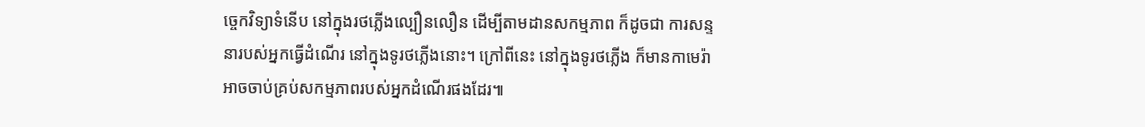ច្ចេកវិទ្យាទំនើប នៅក្នុងរថភ្លើងល្បឿនលឿន ដើម្បីតាមដានសកម្មភាព ក៏ដូចជា ការសន្ទនារបស់អ្នកធ្វើដំណើរ នៅក្នុងទូរថភ្លើងនោះ។ ក្រៅពីនេះ នៅក្នុងទូរថភ្លើង ក៏មានកាមេរ៉ា អាចចាប់គ្រប់សកម្មភាពរបស់អ្នកដំណើរផងដែរ៕